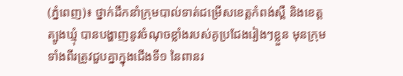(ភ្នំពេញ)៖ ថ្នាក់ដឹកនាំក្រុមបាល់ទាត់ជម្រើសខេត្តកំពង់ស្ពឺ និងខេត្តត្បូងឃ្មុំ បានបង្ហាញនូវចំណុចខ្លាំងរបស់គូប្រជែងរៀងៗខ្លួន មុនក្រុមទាំងពីរត្រូវជួបគ្នាក្នុងជើងទី១ នៃពានរ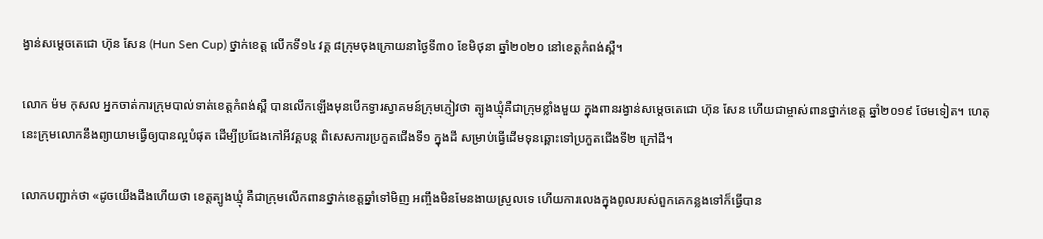ង្វាន់សម្ដេចតេជោ ហ៊ុន សែន (Hun Sen Cup) ថ្នាក់ខេត្ត លើកទី១៤ វគ្គ ៨ក្រុមចុងក្រោយនាថ្ងៃទី៣០ ខែមិថុនា ឆ្នាំ២០២០ នៅខេត្តកំពង់ស្ពឺ។

លោក ម៉ម កុសល អ្នកចាត់ការក្រុមបាល់ទាត់ខេត្តកំពង់ស្ពឺ បានលើកឡើងមុនបើកទ្វារស្វាគមន៍ក្រុមភ្ញៀវថា ត្បូងឃ្មុំគឺជាក្រុមខ្លាំងមួយ ក្នុងពានរង្វាន់សម្ដេចតេជោ ហ៊ុន សែន ហើយជាម្ចាស់ពានថ្នាក់ខេត្ត ឆ្នាំ២០១៩ ថែមទៀត។ ហេតុនេះក្រុមលោកនឹងព្យាយាមធ្វើឲ្យបានល្អបំផុត ដើម្បីប្រជែងកៅអីវគ្គបន្ដ ពិសេសការប្រកួតជើងទី១ ក្នុងដី សម្រាប់ធ្វើដើមទុនឆ្ពោះទៅប្រកួតជើងទី២ ក្រៅដី។

លោកបញ្ជាក់ថា «ដូចយើងដឹងហើយថា ខេត្តត្បូងឃ្មុំ គឺជាក្រុមលើកពានថ្នាក់ខេត្តឆ្នាំទៅមិញ អញ្ចឹងមិនមែនងាយស្រួលទេ ហើយការលេងក្នុងពូលរបស់ពួកគេកន្លងទៅក៏ធ្វើបាន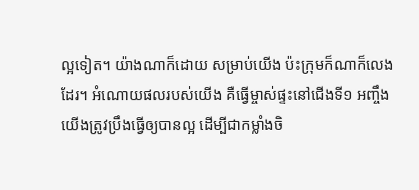ល្អទៀត។ យ៉ាងណាក៏ដោយ សម្រាប់យើង ប៉ះក្រុមក៏ណាក៏លេងដែរ។ អំណោយផលរបស់យើង គឺធ្វើម្ចាស់ផ្ទះនៅជើងទី១ អញ្ចឹងយើងត្រូវប្រឹងធ្វើឲ្យបានល្អ ដើម្បីជាកម្លាំងចិ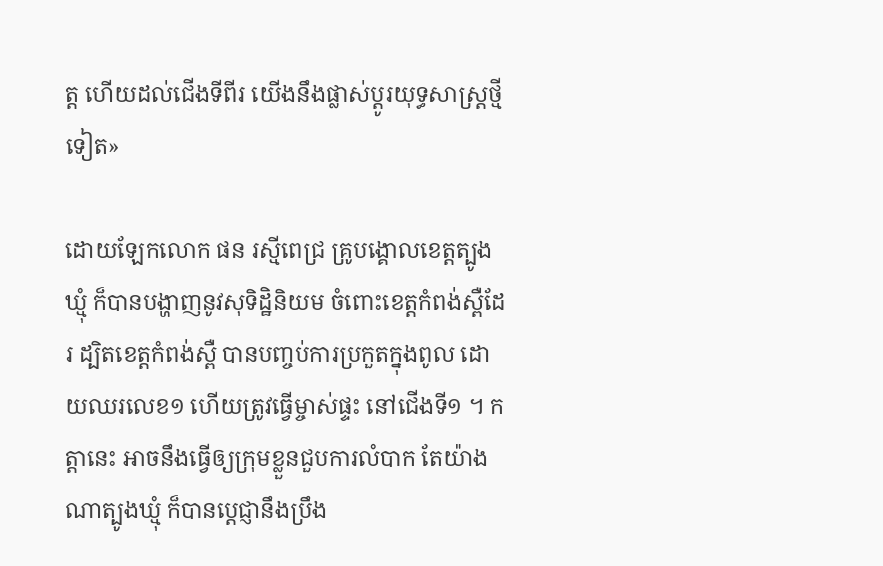ត្ត ហើយដល់ជើងទីពីរ យើងនឹងផ្លាស់ប្ដូរយុទ្ធសាស្ត្រថ្មីទៀត»

ដោយឡែកលោក ផន រស្មីពេជ្រ គ្រូបង្គោលខេត្តត្បូងឃ្មុំ ក៏បានបង្ហាញនូវសុទិដ្ឋិនិយម ចំពោះខេត្តកំពង់ស្ពឺដែរ ដ្បិតខេត្តកំពង់ស្ពឺ បានបញ្ចប់ការប្រកួតក្នុងពូល ដោយឈរលេខ១ ហើយត្រូវធ្វើម្ចាស់ផ្ទះ នៅជើងទី១ ។ កត្ដានេះ អាចនឹងធ្វើឲ្យក្រុមខ្លួនជួបការលំបាក តែយ៉ាងណាត្បូងឃ្មុំ ក៏បានប្ដេជ្ញានឹងប្រឹង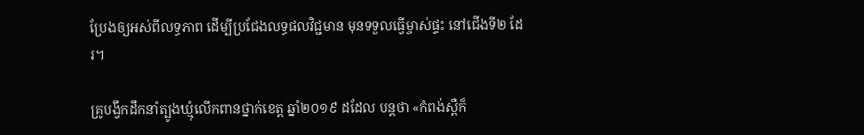ប្រែងឲ្យអស់ពីលទ្ធភាព ដើម្បីប្រជែងលទ្ធផលវិជ្ជមាន មុនទទួលធ្វើម្ចាស់ផ្ទះ នៅជើងទី២ ដែរ។

គ្រូបង្វឹកដឹកនាំត្បូងឃ្មុំលើកពានថ្នាក់ខេត្ត ឆ្នាំ២០១៩ ដដែល បន្ដថា «កំពង់ស្ពឺក៏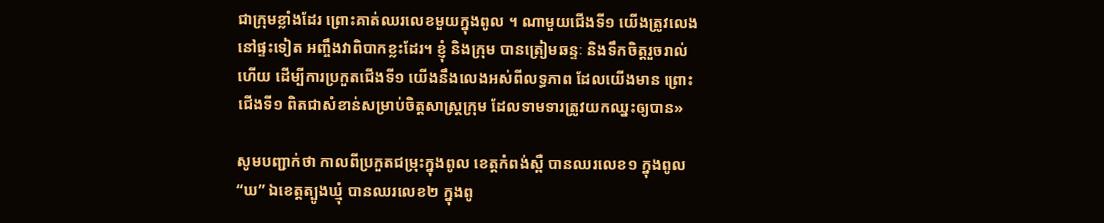ជាក្រុមខ្លាំងដែរ ព្រោះគាត់ឈរលេខមួយក្នុងពូល ។ ណាមួយជើងទី១ យើងត្រូវលេងនៅផ្ទះទៀត អញ្ចឹងវាពិបាកខ្លះដែរ។ ខ្ញុំ និងក្រុម បានត្រៀមឆន្ទៈ និងទឹកចិត្តរួចរាល់ហើយ ដើម្បីការប្រកួតជើងទី១ យើងនឹងលេងអស់ពីលទ្ធភាព ដែលយើងមាន ព្រោះជើងទី១ ពិតជាសំខាន់សម្រាប់ចិត្តសាស្ត្រក្រុម ដែលទាមទារត្រូវយកឈ្នះឲ្យបាន»

សូមបញ្ជាក់ថា កាលពីប្រកួតជម្រុះក្នុងពូល ខេត្តកំពង់ស្ពឺ បានឈរលេខ១ ក្នុងពូល “ឃ” ឯខេត្តត្បូងឃ្មុំ បានឈរលេខ២ ក្នុងពូ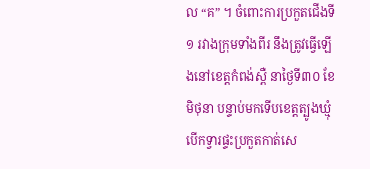ល “គ” ។ ចំពោះការប្រកួតជើងទី១ រវាងក្រុមទាំងពីរ នឹងត្រូវធ្វើឡើងនៅខេត្តកំពង់ស្ពឺ នាថ្ងៃទី៣០ ខែមិថុនា បន្ទាប់មកទើបខេត្តត្បូងឃ្មុំ បើកទ្វារផ្ទះប្រកួតកាត់សេ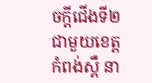ចក្ដីជើងទី២ ជាមួយខេត្តកំពង់ស្ពឺ នា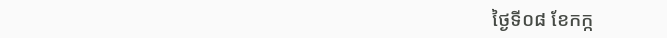ថ្ងៃទី០៨ ខែកក្ក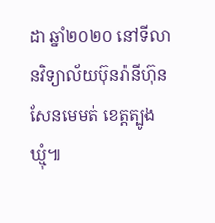ដា ឆ្នាំ២០២០ នៅទីលានវិទ្យាល័យប៊ុនរ៉ានីហ៊ុនសែនមេមត់ ខេត្តត្បូងឃ្មុំ៕